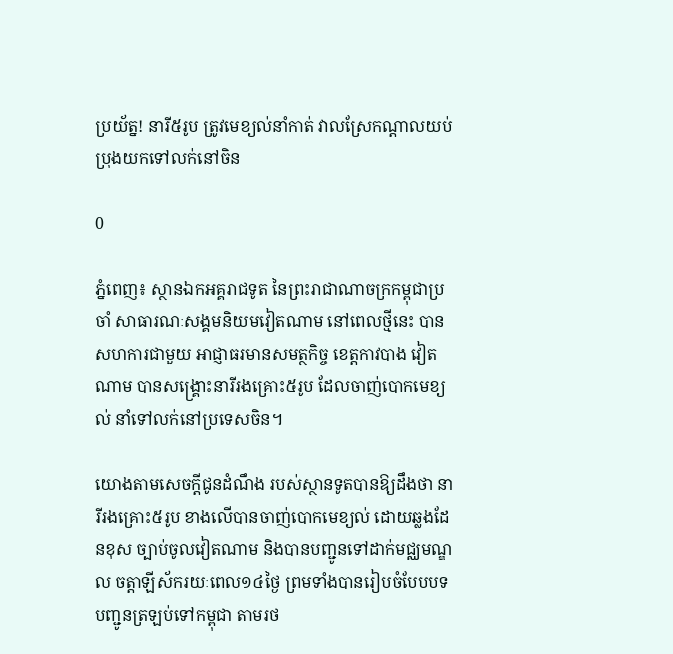ប្រយ័ត្ន! នារី៥រូប ត្រូវមេខ្យល់នាំកាត់ វាលស្រែកណ្ដាលយប់ ប្រុងយកទៅលក់នៅចិន

0

ភ្នំពេញ៖ ស្ថានឯកអគ្គរាជទូត នៃព្រះរាជាណាចក្រកម្ពុជាប្រចាំ សាធារណៈសង្គមនិយមវៀតណាម នៅពេលថ្មីនេះ បានសហការជាមួយ អាជ្ញាធរមានសមត្ថកិច្ច ខេត្តកាវបាង វៀតណាម បានសង្គ្រោះនារីរងគ្រោះ៥រូប ដែលចាញ់បោកមេខ្យល់ នាំទៅលក់នៅប្រទេសចិន។

យោងតាមសេចក្ដីជូនដំណឹង របស់ស្ថានទូតបានឱ្យដឹងថា នារីរងគ្រោះ៥រូប ខាងលើបានចាញ់បោកមេខ្យល់ ដោយឆ្លងដែនខុស ច្បាប់ចូលវៀតណាម និងបានបញ្ជូនទៅដាក់មជ្ឈមណ្ឌល ចត្តាឡីស័ករយៈពេល១៤ថ្ងៃ ព្រមទាំងបានរៀបចំបែបបទ បញ្ជូនត្រឡប់ទៅកម្ពុជា តាមរថ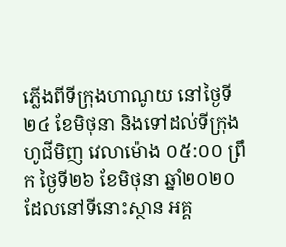ភ្លើងពីទីក្រុងហាណូយ នៅថ្ងៃទី២៤ ខែមិថុនា និងទៅដល់ទីក្រុងហូជីមិញ វេលាម៉ោង ០៥:០០ ព្រឹក ថ្ងៃទី២៦ ខែមិថុនា ឆ្នាំ២០២០ ដែលនៅទីនោះស្ថាន អគ្គ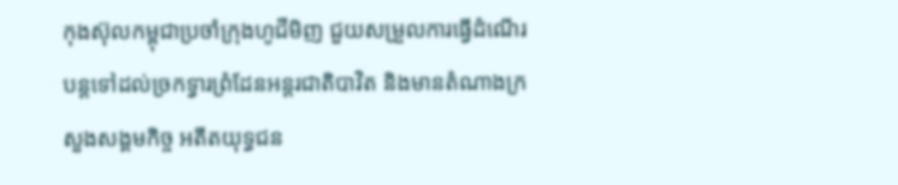កុងស៊ុលកម្ពុជាប្រចាំក្រុងហូជីមិញ ជួយសម្រួលការធ្វើដំណើរបន្តទៅដល់ច្រកទ្វារព្រំដែនអន្តរជាតិបាវិត និងមានតំណាងក្រសួងសង្គមកិច្ច អតីតយុទ្ធជន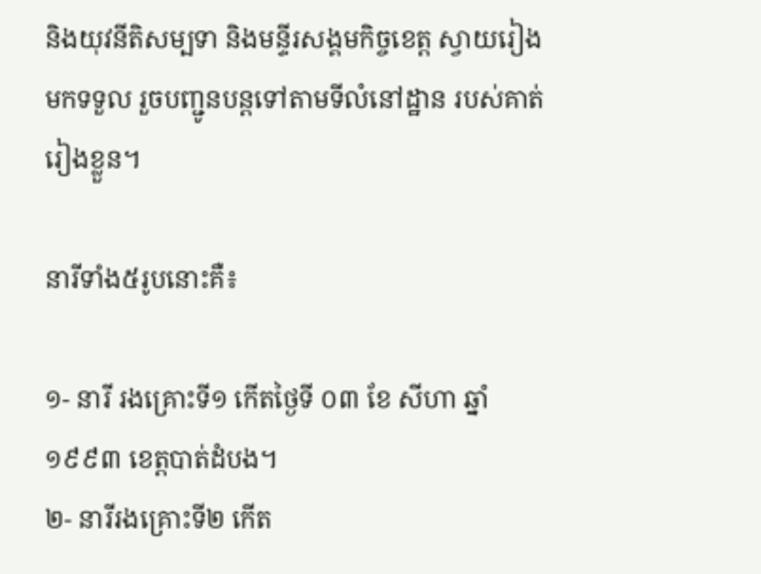និងយុវនីតិសម្បទា និងមន្ទីរសង្គមកិច្ចខេត្ត ស្វាយរៀងមកទទួល រួចបញ្ជូនបន្តទៅតាមទីលំនៅដ្ឋាន របស់គាត់រៀងខ្លួន។

នារីទាំង៥រូបនោះគឺ៖

១- នារី រងគ្រោះទី១ កើតថ្ងៃទី ០៣ ខែ សីហា ឆ្នាំ១៩៩៣ ខេត្តបាត់ដំបង។
២- នារីរងគ្រោះទី២ កើត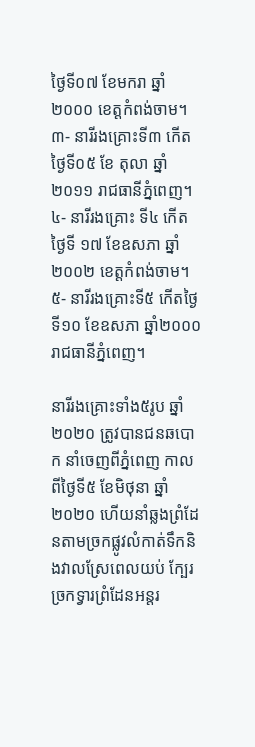ថ្ងៃទី០៧ ខែមករា ឆ្នាំ២០០០ ខេត្តកំពង់ចាម។
៣- នារីរងគ្រោះទី៣ កើតថ្ងៃទី០៥ ខែ តុលា ឆ្នាំ២០១១ រាជធានីភ្នំពេញ។
៤- នារីរងគ្រោះ ទី៤ កើតថ្ងៃទី ១៧ ខែឧសភា ឆ្នាំ២០០២ ខេត្តកំពង់ចាម។
៥- នារីរងគ្រោះទី៥ កើតថ្ងៃទី១០ ខែឧសភា ឆ្នាំ២០០០ រាជធានីភ្នំពេញ។

នារីរងគ្រោះទាំង៥រូប ឆ្នាំ២០២០ ត្រូវបានជនឆបោក នាំចេញពីភ្នំពេញ កាលពីថ្ងៃទី៥ ខែមិថុនា ឆ្នាំ២០២០ ហើយនាំឆ្លងព្រំដែនតាមច្រកផ្លូវលំកាត់ទឹកនិងវាលស្រែពេលយប់ ក្បែរច្រកទ្វារព្រំដែនអន្តរ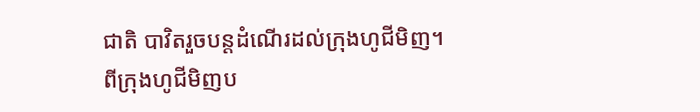ជាតិ បាវិតរួចបន្តដំណើរដល់ក្រុងហូជីមិញ។
ពីក្រុងហូជីមិញប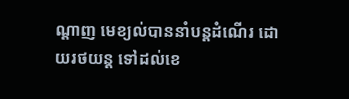ណ្តាញ មេខ្យល់បាននាំបន្តដំណើរ ដោយរថយន្ត ទៅដល់ខេ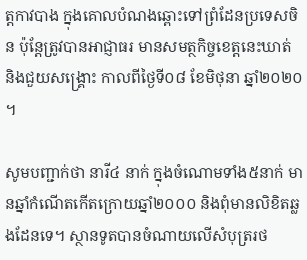ត្តកាវបាង ក្នុងគោលបំណងឆ្ពោះទៅព្រំដែនប្រទេសចិន ប៉ុន្តែត្រូវបានអាជ្ញាធរ មានសមត្ថកិច្ចខេត្តនេះឃាត់ និងជួយសង្គ្រោះ កាលពីថ្ងៃទី០៨ ខែមិថុនា ឆ្នាំ២០២០ ។

សូមបញ្ជាក់ថា នារី៤ នាក់ ក្នុងចំណោមទាំង៥នាក់ មានឆ្នាំកំណើតកើតក្រោយឆ្នាំ២០០០ និងពុំមានលិខិតឆ្លងដែនទេ។ ស្ថានទូតបានចំណាយលើសំបុត្ររថ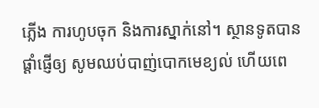ភ្លើង ការហូបចុក និងការស្នាក់នៅ។ ស្ថានទូតបានផ្តាំផ្ញើឲ្យ សូមឈប់បាញ់បោកមេខ្យល់ ហើយពេ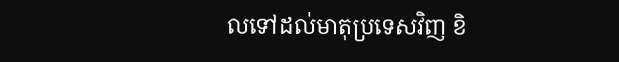លទៅដល់មាតុប្រទេសវិញ ខិ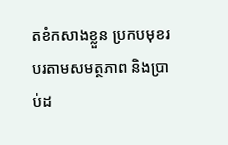តខំកសាងខ្លួន ប្រកបមុខរបរតាមសមត្ថភាព និងប្រាប់ដ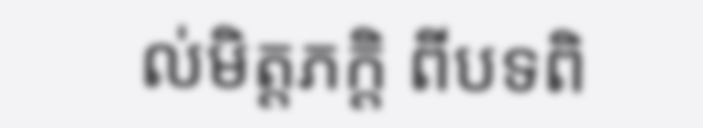ល់មិត្តភក្តិ ពីបទពិ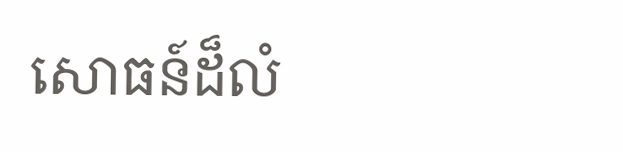សោធន៍ដ៏លំ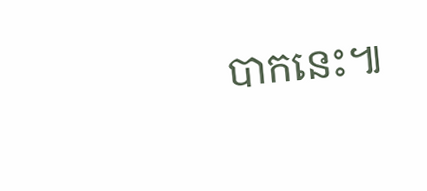បាកនេះ៕